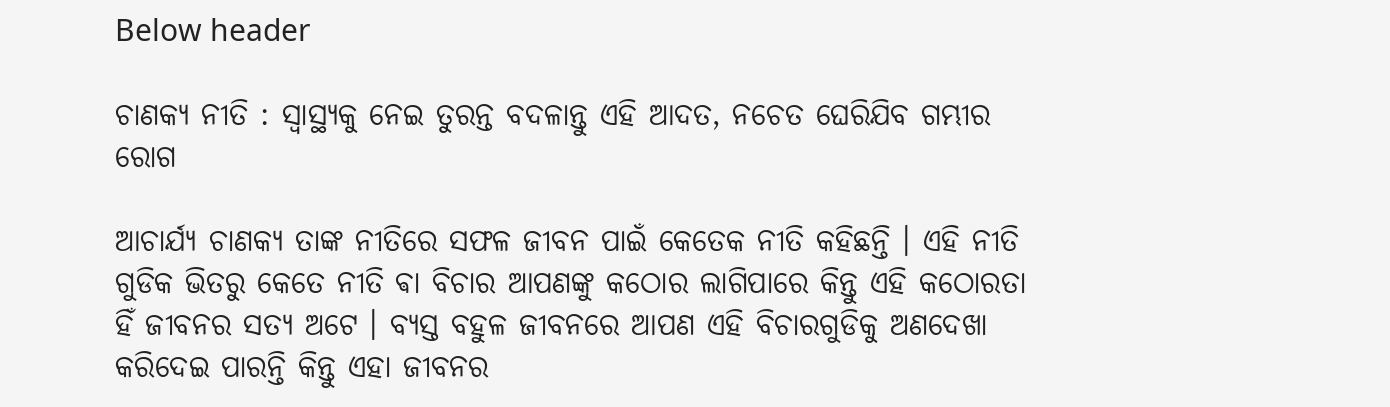Below header

ଚାଣକ୍ୟ ନୀତି : ସ୍ୱାସ୍ଥ୍ୟକୁ ନେଇ ତୁରନ୍ତ ବଦଳାନ୍ତୁ ଏହି ଆଦତ, ନଚେତ ଘେରିଯିବ ଗମ୍ଭୀର ରୋଗ

ଆଚାର୍ଯ୍ୟ ଚାଣକ୍ୟ ତାଙ୍କ ନୀତିରେ ସଫଳ ଜୀବନ ପାଇଁ କେତେକ ନୀତି କହିଛନ୍ତି । ଏହି ନୀତି ଗୁଡିକ ଭିତରୁ କେତେ ନୀତି ଵା ବିଚାର ଆପଣଙ୍କୁ କଠୋର ଲାଗିପାରେ କିନ୍ତୁ ଏହି କଠୋରତା ହିଁ ଜୀବନର ସତ୍ୟ ଅଟେ । ବ୍ୟସ୍ତ ବହୁଳ ଜୀବନରେ ଆପଣ ଏହି ବିଚାରଗୁଡିକୁ ଅଣଦେଖା କରିଦେଇ ପାରନ୍ତି କିନ୍ତୁ ଏହା ଜୀବନର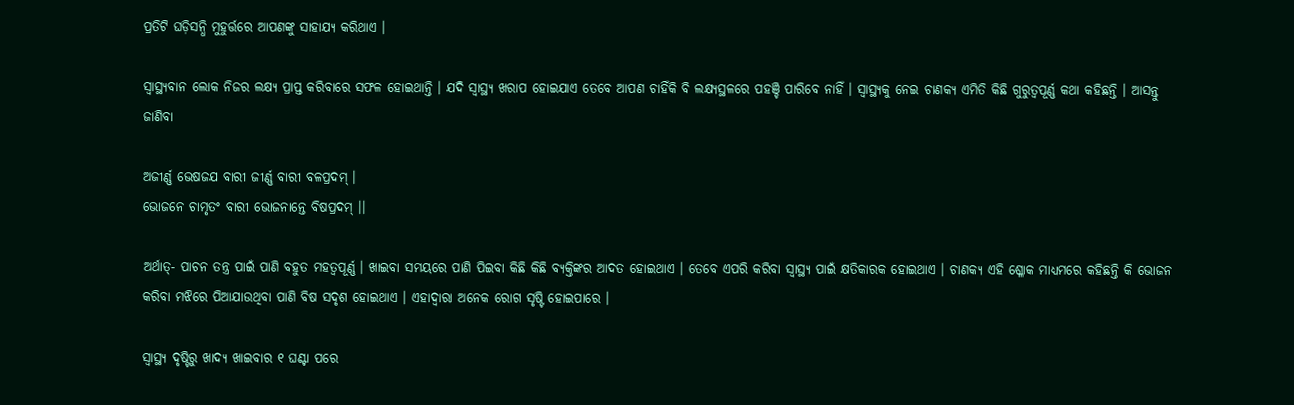ପ୍ରତିଟି ଘଡ଼ିସନ୍ଧି ମୁହୁର୍ତ୍ତରେ ଆପଣଙ୍କୁ ସାହାଯ୍ୟ କରିଥାଏ ।

ସ୍ୱାସ୍ଥ୍ୟବାନ ଲୋକ ନିଜର ଲକ୍ଷ୍ୟ ପ୍ରାପ୍ତ କରିବାରେ ସଫଳ ହୋଇଥାନ୍ତି । ଯଦି ସ୍ୱାସ୍ଥ୍ୟ ଖରାପ ହୋଇଯାଏ ତେବେ ଆପଣ ଚାହିଁକି ବି ଲକ୍ଷ୍ୟସ୍ଥଳରେ ପହଞ୍ଚି ପାରିବେ ନାହିଁ । ସ୍ୱାସ୍ଥ୍ୟକୁ ନେଇ ଚାଣକ୍ୟ ଏମିତି କିଛି ଗୁରୁତ୍ୱପୂର୍ଣ୍ଣ କଥା କହିଛନ୍ତି । ଆସନ୍ତୁ ଜାଣିବା

ଅଜୀର୍ଣ୍ଣ ଭେଷଜଯ ବାରୀ ଜୀର୍ଣ୍ଣ ବାରୀ ବଳପ୍ରଦମ୍‌ ।
ଭୋଜନେ ଚାମୃତଂ ବାରୀ ଭୋଜନାନ୍ତେ ବିଷପ୍ରଦମ୍‌ ।।

ଅର୍ଥାତ୍‌- ପାଚନ ତନ୍ତ୍ର ପାଇଁ ପାଣି ବହୁତ ମହତ୍ୱପୂର୍ଣ୍ଣ । ଖାଇବା ସମୟରେ ପାଣି ପିଇବା କିଛି କିଛି ବ୍ୟକ୍ତିଙ୍କର ଆଦତ ହୋଇଥାଏ । ତେବେ ଏପରି କରିବା ସ୍ୱାସ୍ଥ୍ୟ ପାଇଁ କ୍ଷତିକାରକ ହୋଇଥାଏ । ଚାଣକ୍ୟ ଏହି ଶ୍ଳୋକ ମାଧ୍ୟମରେ କହିଛନ୍ତି କି ଭୋଜନ କରିବା ମଝିରେ ପିଆଯାଉଥିବା ପାଣି ବିଷ ସଦୃଶ ହୋଇଥାଏ । ଏହାଦ୍ୱାରା ଅନେକ ରୋଗ ସୃଷ୍ଟି ହୋଇପାରେ ।

ସ୍ୱାସ୍ଥ୍ୟ ଦୃଷ୍ଟିରୁ ଖାଦ୍ୟ ଖାଇବାର ୧ ଘଣ୍ଟା ପରେ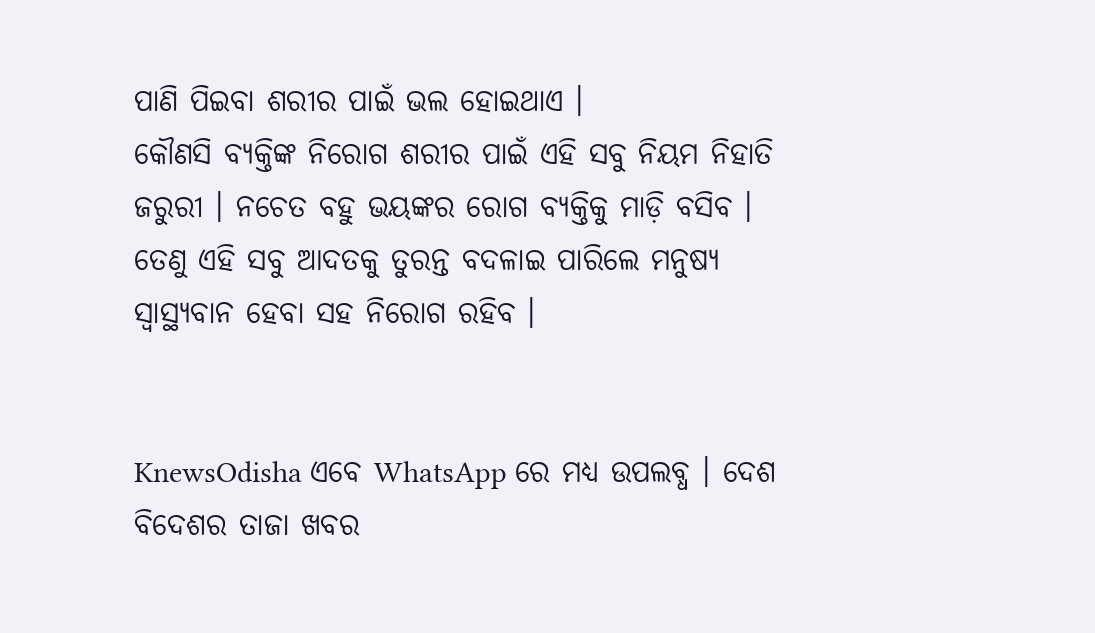ପାଣି ପିଇବା ଶରୀର ପାଇଁ ଭଲ ହୋଇଥାଏ ।
କୌଣସି ବ୍ୟକ୍ତିଙ୍କ ନିରୋଗ ଶରୀର ପାଇଁ ଏହି ସବୁ ନିୟମ ନିହାତି ଜରୁରୀ । ନଚେତ ବହୁ ଭୟଙ୍କର ରୋଗ ବ୍ୟକ୍ତିକୁ ମାଡ଼ି ବସିବ । ତେଣୁ ଏହି ସବୁ ଆଦତକୁ ତୁରନ୍ତ ବଦଳାଇ ପାରିଲେ ମନୁଷ୍ୟ ସ୍ୱାସ୍ଥ୍ୟବାନ ହେବା ସହ ନିରୋଗ ରହିବ ।


KnewsOdisha ଏବେ WhatsApp ରେ ମଧ୍ୟ ଉପଲବ୍ଧ । ଦେଶ ବିଦେଶର ତାଜା ଖବର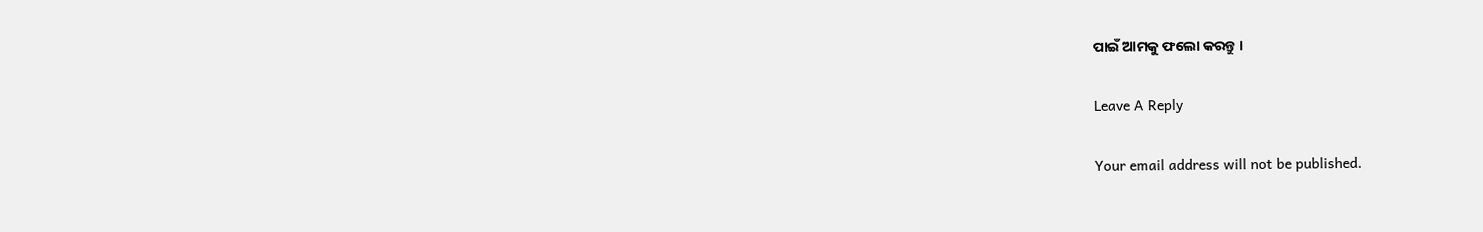ପାଇଁ ଆମକୁ ଫଲୋ କରନ୍ତୁ ।

Leave A Reply

Your email address will not be published.